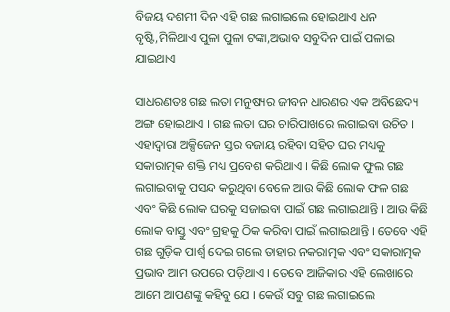ବିଜୟ ଦଶମୀ ଦିନ ଏହି ଗଛ ଲଗାଇଲେ ହୋଇଥାଏ ଧନ ବୃଷ୍ଟି,ମିଳିଥାଏ ପୁଳା ପୁଳା ଟଙ୍କା,ଅଭାବ ସବୁଦିନ ପାଇଁ ପଳାଇ ଯାଇଥାଏ

ସାଧରଣତଃ ଗଛ ଲତା ମନୁଷ୍ୟର ଜୀବନ ଧାରଣର ଏକ ଅବିଛେଦ୍ୟ ଅଙ୍ଗ ହୋଇଥାଏ । ଗଛ ଲତା ଘର ଚାରିପାଖରେ ଲଗାଇବା ଉଚିତ । ଏହାଦ୍ବାରା ଅକ୍ସିଜେନ ସ୍ତର ବଜାୟ ରହିବା ସହିତ ଘର ମଧ୍ୟକୁ ସକାରାତ୍ମକ ଶକ୍ତି ମଧ୍ୟ ପ୍ରବେଶ କରିଥାଏ । କିଛି ଲୋକ ଫୁଲ ଗଛ ଲଗାଇବାକୁ ପସନ୍ଦ କରୁଥିବା ବେଳେ ଆଉ କିଛି ଲୋକ ଫଳ ଗଛ ଏବଂ କିଛି ଲୋକ ଘରକୁ ସଜାଇବା ପାଇଁ ଗଛ ଲଗାଇଥାନ୍ତି । ଆଉ କିଛି ଲୋକ ବାସ୍ତୁ ଏବଂ ଗ୍ରହକୁ ଠିକ କରିବା ପାଇଁ ଲଗାଇଥାନ୍ତି । ତେବେ ଏହି ଗଛ ଗୁଡ଼ିକ ପାର୍ଶ୍ଵ ଦେଇ ଗଲେ ତାହାର ନକରାତ୍ମକ ଏବଂ ସକାରାତ୍ମକ ପ୍ରଭାବ ଆମ ଉପରେ ପଡ଼ିଥାଏ । ତେବେ ଆଜିକାର ଏହି ଲେଖାରେ ଆମେ ଆପଣଙ୍କୁ କହିବୁ ଯେ । କେଉଁ ସବୁ ଗଛ ଲଗାଇଲେ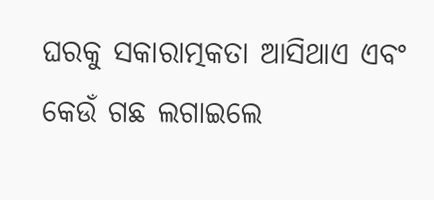ଘରକୁ ସକାରାତ୍ମକତା ଆସିଥାଏ ଏବଂ କେଉଁ ଗଛ ଲଗାଇଲେ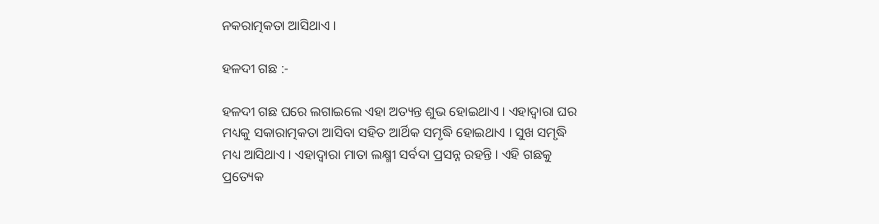ନକରାତ୍ମକତା ଆସିଥାଏ ।

ହଳଦୀ ଗଛ :-

ହଳଦୀ ଗଛ ଘରେ ଲଗାଇଲେ ଏହା ଅତ୍ୟନ୍ତ ଶୁଭ ହୋଇଥାଏ । ଏହାଦ୍ବାରା ଘର ମଧ୍ୟକୁ ସକାରାତ୍ମକତା ଆସିବା ସହିତ ଆର୍ଥିକ ସମୃଦ୍ଧି ହୋଇଥାଏ । ସୁଖ ସମୃଦ୍ଧି ମଧ୍ୟ ଆସିଥାଏ । ଏହାଦ୍ବାରା ମାତା ଲକ୍ଷ୍ମୀ ସର୍ବଦା ପ୍ରସନ୍ନ ରହନ୍ତି । ଏହି ଗଛକୁ ପ୍ରତ୍ୟେକ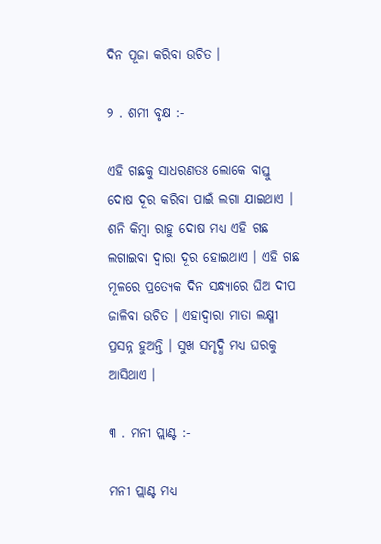ଦିନ ପୂଜା କରିବା ଉଚିତ ।

୨ . ଶମୀ ବୃକ୍ଷ :-

ଏହି ଗଛକୁ ସାଧରଣତଃ ଲୋକେ ବାସ୍ତୁ ଦୋଷ ଦୂର କରିବା ପାଇଁ ଲଗା ଯାଇଥାଏ । ଶନି କିମ୍ବା ରାହୁ ଦୋଷ ମଧ୍ୟ ଏହି ଗଛ ଲଗାଇବା ଦ୍ୱାରା ଦୂର ହୋଇଥାଏ । ଏହି ଗଛ ମୂଳରେ ପ୍ରତ୍ୟେକ ଦିନ ସନ୍ଧ୍ୟାରେ ଘିଅ ଦୀପ ଜାଳିବା ଉଚିତ । ଏହାଦ୍ବାରା ମାତା ଲକ୍ଷ୍ମୀ ପ୍ରସନ୍ନ ହୁଅନ୍ତି । ସୁଖ ସମୃଦ୍ଧି ମଧ୍ୟ ଘରକୁ ଆସିଥାଏ ।

୩ . ମନୀ ପ୍ଲାଣ୍ଟ :-

ମନୀ ପ୍ଲାଣ୍ଟ ମଧ୍ୟ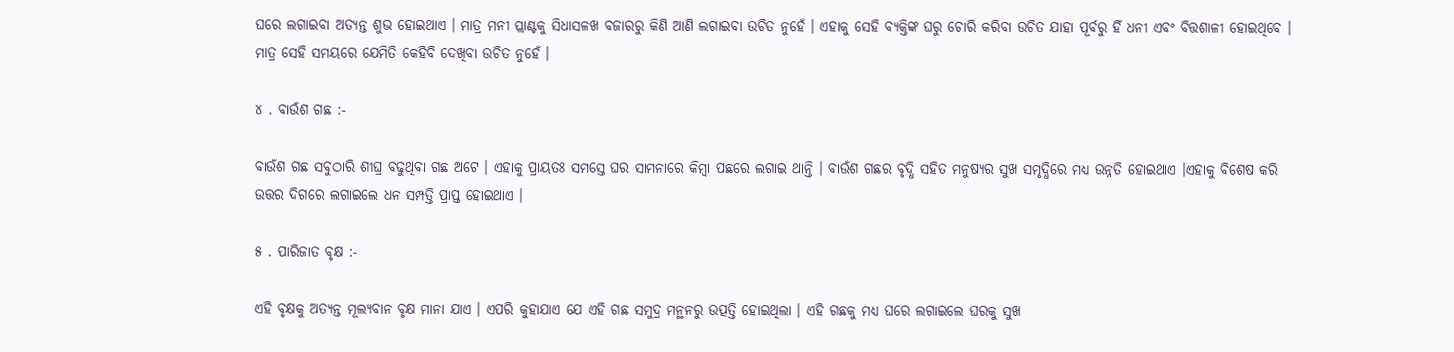ଘରେ ଲଗାଇବା ଅତ୍ୟନ୍ତ ଶୁଭ ହୋଇଥାଏ । ମାତ୍ର ମନୀ ପ୍ଲାଣ୍ଟକୁ ସିଧାସଳଖ ବଜାରରୁ କିଣି ଆଣି ଲଗାଇବା ଉଚିତ ନୁହେଁ । ଏହାକୁ ସେହି ବ୍ୟକ୍ତିଙ୍କ ଘରୁ ଚୋରି କରିବା ଉଚିତ ଯାହା ପୂର୍ବରୁ ହିଁ ଧନୀ ଏବଂ ବିତ୍ତଶାଳୀ ହୋଇଥିବେ । ମାତ୍ର ସେହି ସମୟରେ ଯେମିତି କେହିବି ଦେଖିବା ଉଚିତ ନୁହେଁ ।

୪ . ବାଉଁଶ ଗଛ :-

ବାଉଁଶ ଗଛ ସବୁଠାରି ଶୀଘ୍ର ବଢୁଥିବା ଗଛ ଅଟେ । ଏହାକୁ ପ୍ରାୟତଃ ସମସ୍ତେ ଘର ସାମନାରେ କିମ୍ବା ପଛରେ ଲଗାଇ ଥାନ୍ତି । ବାଉଁଶ ଗଛର ବୃଦ୍ଧି ସହିତ ମନୁଷ୍ୟର ସୁଖ ସମୃଦ୍ଧିରେ ମଧ୍ୟ ଉନ୍ନତି ହୋଇଥାଏ ।ଏହାକୁ ବିଶେଷ କରି ଉତ୍ତର ଦିଗରେ ଲଗାଇଲେ ଧନ ସମ୍ପତ୍ତି ପ୍ରାପ୍ତ ହୋଇଥାଏ ।

୫ . ପାରିଜାତ ବୃକ୍ଷ :-

ଏହି ବୃକ୍ଷକୁ ଅତ୍ୟନ୍ତ ମୂଲ୍ୟବାନ ବୃକ୍ଷ ମାନା ଯାଏ । ଏପରି କୁହାଯାଏ ଯେ ଏହି ଗଛ ସମୁଦ୍ର ମନ୍ଥନରୁ ଉତ୍ପତ୍ତି ହୋଇଥିଲା । ଏହି ଗଛକୁ ମଧ୍ୟ ଘରେ ଲଗାଇଲେ ଘରକୁ ସୁଖ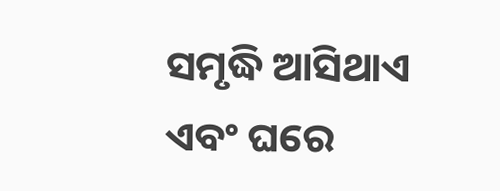ସମୃଦ୍ଧି ଆସିଥାଏ ଏବଂ ଘରେ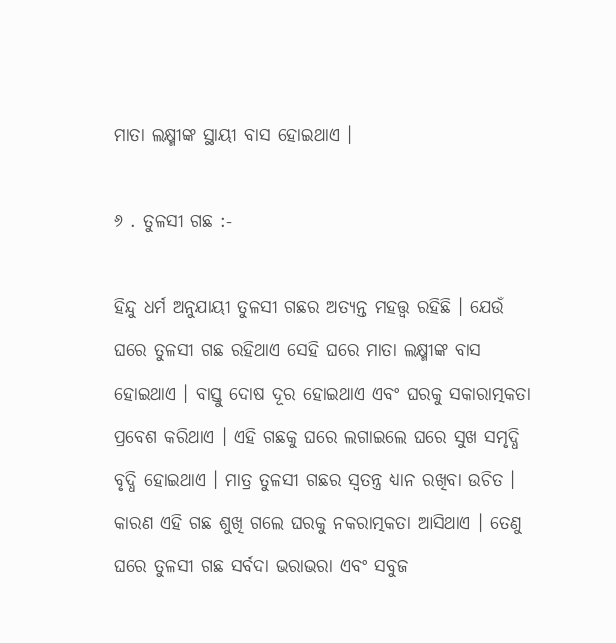ମାତା ଲକ୍ଷ୍ମୀଙ୍କ ସ୍ଥାୟୀ ବାସ ହୋଇଥାଏ ।

୬ . ତୁଳସୀ ଗଛ :-

ହିନ୍ଦୁ ଧର୍ମ ଅନୁଯାୟୀ ତୁଳସୀ ଗଛର ଅତ୍ୟନ୍ତ ମହତ୍ତ୍ୱ ରହିଛି । ଯେଉଁ ଘରେ ତୁଳସୀ ଗଛ ରହିଥାଏ ସେହି ଘରେ ମାତା ଲକ୍ଷ୍ମୀଙ୍କ ବାସ ହୋଇଥାଏ । ବାସ୍ତୁ ଦୋଷ ଦୂର ହୋଇଥାଏ ଏବଂ ଘରକୁ ସକାରାତ୍ମକତା ପ୍ରବେଶ କରିଥାଏ । ଏହି ଗଛକୁ ଘରେ ଲଗାଇଲେ ଘରେ ସୁଖ ସମୃଦ୍ଧି ବୃଦ୍ଧି ହୋଇଥାଏ । ମାତ୍ର ତୁଳସୀ ଗଛର ସ୍ୱତନ୍ତ୍ର ଧ୍ୟାନ ରଖିବା ଉଚିତ । କାରଣ ଏହି ଗଛ ଶୁଖି ଗଲେ ଘରକୁ ନକରାତ୍ମକତା ଆସିଥାଏ । ତେଣୁ ଘରେ ତୁଳସୀ ଗଛ ସର୍ବଦା ଭରାଭରା ଏବଂ ସବୁଜ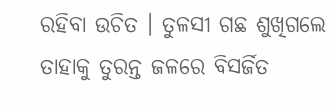ରହିବା ଉଚିତ । ତୁଳସୀ ଗଛ ଶୁଖିଗଲେ ତାହାକୁ ତୁରନ୍ତ ଜଳରେ ବିସର୍ଜିତ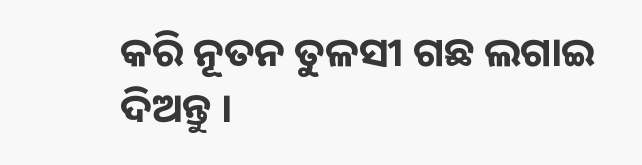କରି ନୂତନ ତୁଳସୀ ଗଛ ଲଗାଇ ଦିଅନ୍ତୁ ।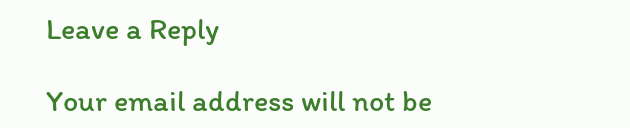Leave a Reply

Your email address will not be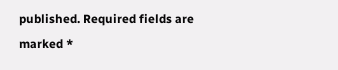published. Required fields are marked *